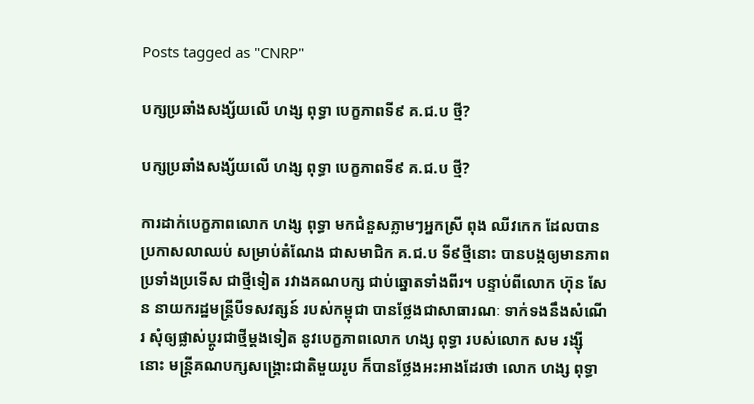Posts tagged as "CNRP"

បក្សប្រឆាំងសង្ស័យលើ ហង្ស ពុទ្ធា បេក្ខភាពទី៩ គ.ជ.ប ថ្មី?

បក្សប្រឆាំងសង្ស័យលើ ហង្ស ពុទ្ធា បេក្ខភាពទី៩ គ.ជ.ប ថ្មី?

ការដាក់បេក្ខភាពលោក ហង្ស ពុទ្ធា មកជំនួសភ្លាមៗអ្នកស្រី ពុង ឈីវកេក ដែលបានប្រកាសលាឈប់ សម្រាប់តំណែង ជាសមាជិក គ.ជ.ប ទី៩ថ្មីនោះ បានបង្កឲ្យមានភាពប្រទាំងប្រទើស ជាថ្មីទៀត រវាងគណបក្ស ជាប់ឆ្នោតទាំងពីរ។ បន្ទាប់ពីលោក ហ៊ុន សែន នាយករដ្ឋមន្ត្រីបីទសវត្សន៍ របស់កម្ពុជា បានថ្លែងជាសាធារណៈ ទាក់ទងនឹងសំណើរ សុំឲ្យផ្លាស់ប្ដូរជាថ្មីម្ដងទៀត នូវបេក្ខភាពលោក ហង្ស ពុទ្ធា របស់លោក សម រង្ស៊ី នោះ មន្ត្រីគណបក្សសង្គ្រោះជាតិមួយរូប ក៏បានថ្លែងអះអាងដែរថា លោក ហង្ស ពុទ្ធា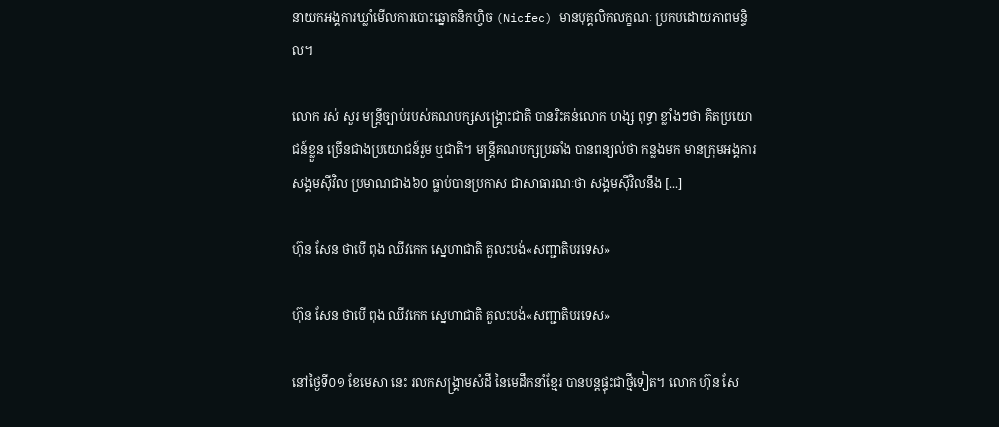នាយកអង្គការឃ្លាំមើលការបោះឆ្នោតនិកហ្វិច (Nicfec) មានបុគ្គលិកលក្ខណៈ ប្រកបដោយភាពមន្ទិល។

លោក រស់ សួរ មន្ត្រីច្បាប់របស់គណបក្សសង្គ្រោះជាតិ បានរិះគន់លោក ហង្ស ពុទ្ធា ខ្លាំងៗថា គិតប្រយោជន៍ខ្លួន ច្រើនជាងប្រយោជន៍រួម ឬជាតិ។ មន្ត្រីគណបក្សប្រឆាំង បានពន្យល់ថា កន្លងមក មានក្រុមអង្គការសង្គមស៊ីវិល ប្រមាណជាង៦០ ធ្លាប់បានប្រកាស ជាសាធារណៈថា សង្គមស៊ីវិលនឹង [...]

ហ៊ុន សែន ថាបើ ពុង ឈីវកេក ស្នេហាជាតិ គួលះបង់«សញ្ជាតិបរទេស»

ហ៊ុន សែន ថាបើ ពុង ឈីវកេក ស្នេហាជាតិ គួលះបង់«សញ្ជាតិបរទេស»

នៅថ្ងៃទី០១ ខែមេសា នេះ រលកសង្គ្រាមសំដី នៃមេដឹកនាំខ្មែរ បានបន្តផ្ទុះជាថ្មីទៀត។ លោក ហ៊ុន សែ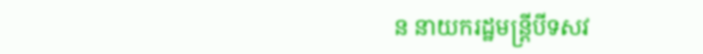ន នាយករដ្ឋមន្ត្រីបីទសវ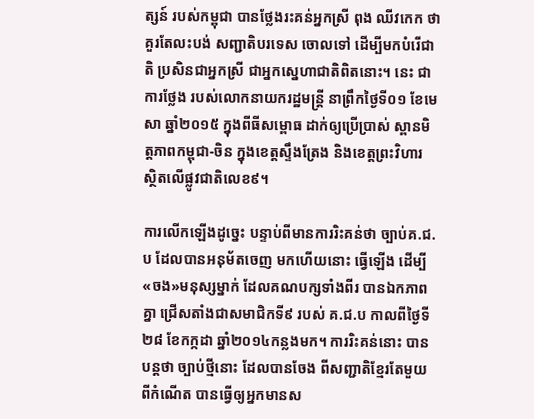ត្សន៍ របស់កម្ពុជា បានថ្លែងរះគន់អ្នកស្រី ពុង ឈីវកេក ថាគួរតែលះបង់ សញ្ជាតិបរទេស ចោលទៅ ដើម្បីមកបំរើជាតិ ប្រសិនជាអ្នកស្រី ជាអ្នកស្នេហាជាតិពិតនោះ។ នេះ ជាការថ្លែង របស់លោកនាយករដ្ឋមន្ត្រី នាព្រឹកថ្ងៃទី០១ ខែមេសា ឆ្នាំ២០១៥ ក្នុងពីធីសម្ពោធ ដាក់ឲ្យប្រើប្រាស់ ស្ពានមិត្តភាពកម្ពុជា-ចិន ក្នុងខេត្តស្ទឹងត្រែង និងខេត្តព្រះវិហារ ស្ថិតលើផ្លូវជាតិលេខ៩។

ការលើកឡើងដូច្នេះ បន្ទាប់ពីមានការរិះគន់ថា ច្បាប់គ.ជ.ប ដែលបានអនុម័តចេញ មកហើយនោះ ធ្វើឡើង ដើម្បី«ចង»មនុស្សម្នាក់ ដែលគណបក្សទាំងពីរ បានឯកភាពគ្នា ជ្រើសតាំងជាសមាជិកទី៩ របស់ គ.ជ.ប កាលពីថ្ងៃទី២៨ ខែកក្កដា ឆ្នាំ២០១៤កន្លងមក។ ការរិះគន់នោះ បានបន្តថា ច្បាប់ថ្មីនោះ ដែលបានចែង ពីសញ្ជាតិខ្មែរតែមួយ ពីកំណើត បានធ្វើឲ្យអ្នកមានស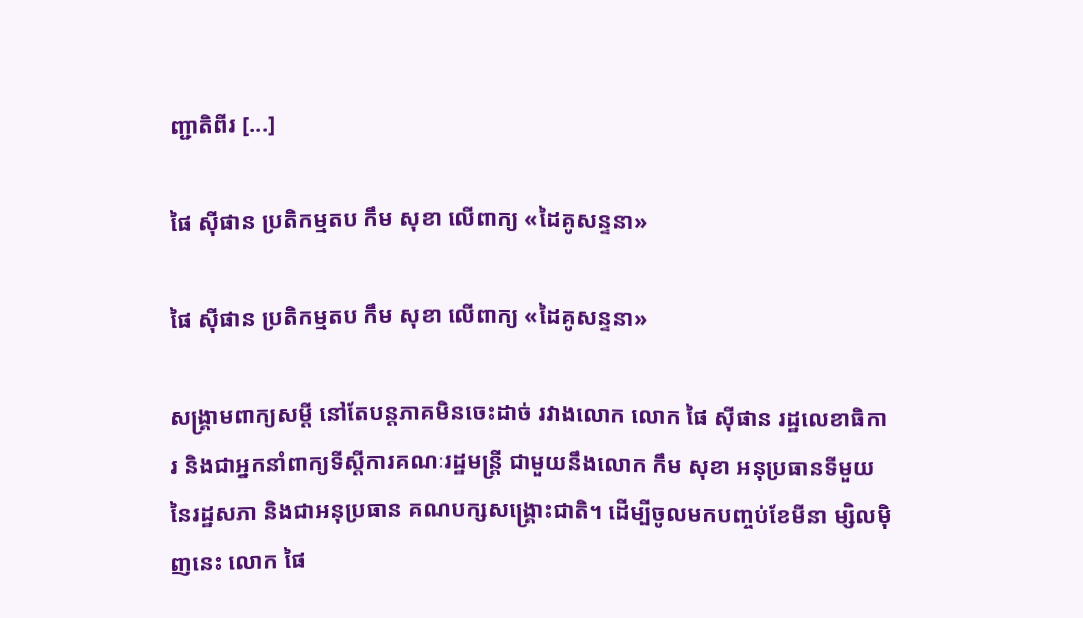ញ្ជាតិពីរ [...]

ផៃ ស៊ីផាន ប្រតិកម្មតប កឹម សុខា លើពាក្យ «ដៃគូសន្ទនា»

ផៃ ស៊ីផាន ប្រតិកម្មតប កឹម សុខា លើពាក្យ «ដៃគូសន្ទនា»

សង្គ្រាមពាក្យសម្ដី នៅតែបន្តភាគមិនចេះដាច់ រវាងលោក លោក ផៃ ស៊ីផាន រដ្ឋលេខាធិការ និងជាអ្នកនាំពាក្យទីស្តីការគណៈរដ្ឋមន្ត្រី ជាមួយនឹងលោក កឹម សុខា អនុប្រធានទីមួយនៃរដ្ឋសភា និងជាអនុប្រធាន គណបក្សសង្គ្រោះជាតិ។ ដើម្បីចូលមកបញ្ចប់ខែមីនា ម្សិលម៉ិញនេះ លោក ផៃ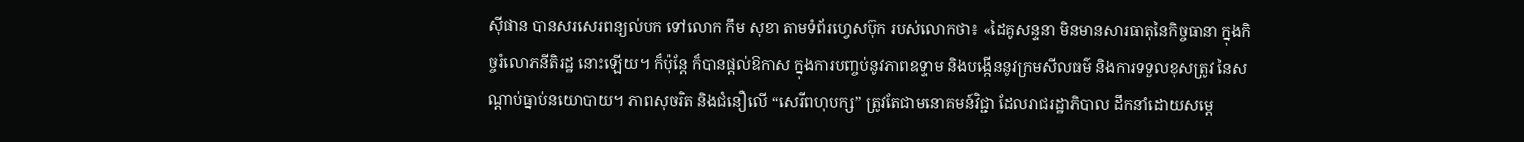ស៊ីផាន បានសរសេរពន្យល់បក ទៅលោក កឹម សុខា តាមទំព័រហ្វេសប៊ុក របស់លោកថា៖ «ដៃគូសន្ទនា មិនមានសារធាតុនៃកិច្ចធានា ក្នុងកិច្ចរំលោភនីតិរដ្ឋ នោះឡើយ។ ក៏ប៉ុន្តែ ក៏បានផ្តល់ឱកាស ក្នុងការបញ្ចប់នូវភាពឧទ្ទាម និងបង្កើននូវក្រមសីលធម៌ និងការទទួលខុសត្រូវ នៃសណ្តាប់ធ្នាប់នយោបាយ។ ភាពសុចរិត និងជំនឿលើ “សេរីពហុបក្ស” ត្រូវតែជាមនោគមន៍វិជ្ជា ដែលរាជរដ្ឋាភិបាល ដឹកនាំដោយសម្តេ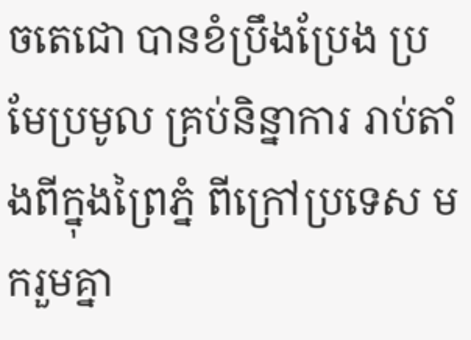ចតេជោ បានខំប្រឹងប្រែង ប្រមែប្រមូល គ្រប់និន្នាការ រាប់តាំងពីក្នុងព្រៃភ្នំ ពីក្រៅប្រទេស មករួមគ្នា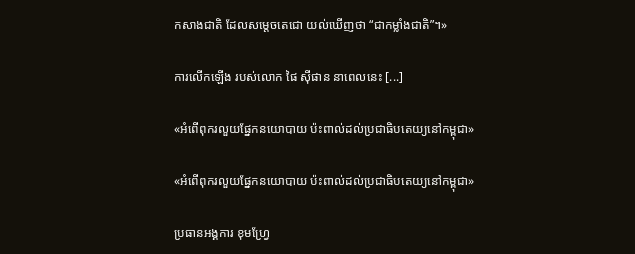កសាងជាតិ ដែលសម្តេចតេជោ យល់ឃើញថា “ជាកម្លាំងជាតិ”។»

ការលើកឡើង របស់លោក ផៃ ស៊ីផាន នាពេលនេះ [...]

«អំពើពុករលួយផ្នែកនយោបាយ ប៉ះពាល់ដល់ប្រជាធិបតេយ្យនៅកម្ពុជា»

«អំពើពុករលួយផ្នែកនយោបាយ ប៉ះពាល់ដល់ប្រជាធិបតេយ្យនៅកម្ពុជា»

ប្រធានអង្គការ ខុមហ្វ្រែ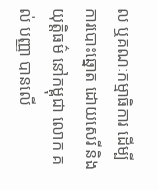ល ឬគណៈកម្មាធិការ ដើម្បីការបោះឆ្នោត ដោយសេរី និងយុត្តិធម៌ នៅកម្ពុជា លោក គល់ បញ្ញា បានលើ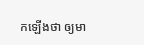កឡើងថា ឲ្យមា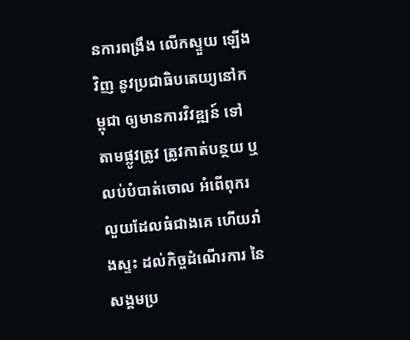នការពង្រឹង លើកស្ទួយ ឡើងវិញ នូវប្រជាធិបតេយ្យនៅកម្ពុជា ឲ្យមានការវិវឌ្ឍន៍ ទៅតាមផ្លូវត្រូវ ត្រូវកាត់បន្ថយ ឬលប់បំបាត់ចោល អំពើពុករលួយដែលធំជាងគេ ហើយរាំងស្ទះ ដល់កិច្ចដំណើរការ នៃសង្គមប្រ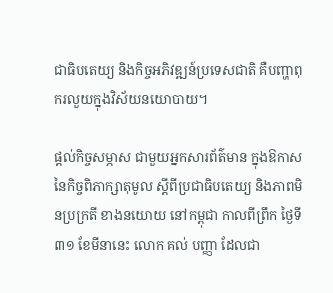ជាធិបតេយ្យ និងកិច្ចអភិវឌ្ឍន៍ប្រទេសជាតិ គឺបញ្ហាពុករលួយក្នុងវិស័យនយោបាយ។

ផ្ដល់កិច្ចសម្ភាស ជាមួយអ្នកសារព័ត៌មាន ក្នុងឱកាសនៃកិច្ចពិភាក្សាតុមូល ស្ដីពីប្រជាធិបតេយ្យ និងភាពមិនប្រក្រតី ខាងនយោយ នៅកម្ពុជា កាលពីព្រឹក ថ្ងៃទី៣១ ខែមីនានេះ លោក គល់ បញ្ញា ដែលជា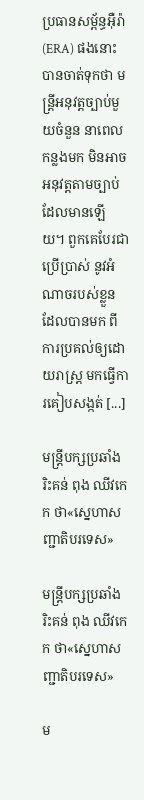ប្រធានសម្ព័ន្ធអ៊ឺរ៉ា (ERA) ផងនោះ បានចាត់ទុកថា មន្រ្តីអនុវត្តច្បាប់មួយចំនួន នាពេលកន្លងមក មិនអាចអនុវត្តតាមច្បាប់ ដែលមានឡើយ។ ពួកគេបែរជាប្រើប្រាស់ នូវអំណាចរបស់ខ្លួន ដែលបានមក ពីការប្រគល់ឲ្យដោយរាស្រ្ត មកធ្វើការគៀបសង្កត់ [...]

មន្ត្រីបក្សប្រឆាំងរិះគន់ ពុង ឈីវកេក ថា«ស្នេហាសញ្ជាតិបរទេស»

មន្ត្រីបក្សប្រឆាំងរិះគន់ ពុង ឈីវកេក ថា«ស្នេហាសញ្ជាតិបរទេស»

ម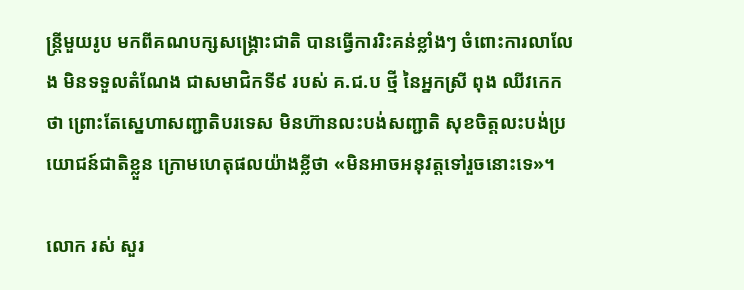ន្រ្តីមួយរូប មកពីគណបក្សសង្គ្រោះជាតិ បានធ្វើការរិះគន់ខ្លាំងៗ ចំពោះការលាលែង មិនទទួលតំណែង ជាសមាជិកទី៩ របស់ គ.ជ.ប ថ្មី នៃអ្នកស្រី ពុង ឈីវកេក ថា ព្រោះតែស្នេហាសញ្ជាតិបរទេស មិនហ៊ានលះបង់សញ្ជាតិ សុខចិត្តលះបង់ប្រយោជន៍ជាតិខ្លួន ក្រោមហេតុផលយ៉ាងខ្លីថា «មិនអាចអនុវត្តទៅរួចនោះទេ»។

លោក រស់ សួរ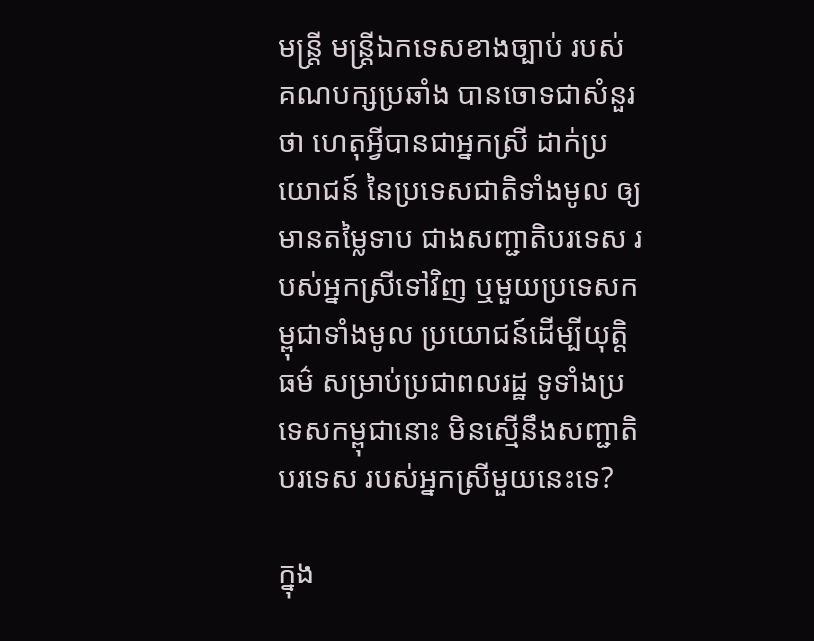មន្រ្តី មន្ត្រីឯកទេសខាងច្បាប់ របស់គណបក្សប្រឆាំង បានចោទជាសំនួរថា ហេតុអ្វីបានជាអ្នកស្រី ដាក់ប្រយោជន៍ នៃប្រទេសជាតិទាំងមូល ឲ្យមានតម្លៃទាប ជាងសញ្ជាតិបរទេស របស់អ្នកស្រីទៅវិញ ឬមួយប្រទេសកម្ពុជាទាំងមូល ប្រយោជន៍ដើម្បីយុត្តិធម៌ សម្រាប់ប្រជាពលរដ្ឋ ទូទាំងប្រទេសកម្ពុជានោះ មិនស្មើនឹងសញ្ជាតិបរទេស របស់អ្នកស្រីមួយនេះទេ?

ក្នុង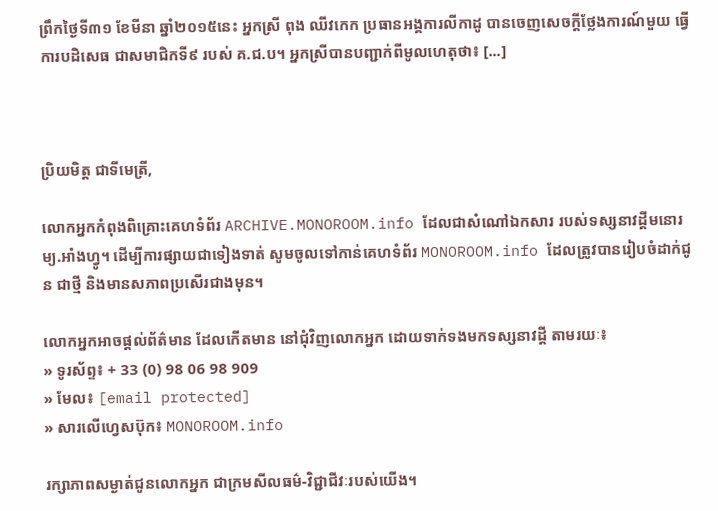ព្រឹកថ្ងៃទី៣១ ខែមីនា ឆ្នាំ២០១៥នេះ អ្នកស្រី ពុង ឈីវកេក ប្រធានអង្គការលីកាដូ បានចេញសេចក្តីថ្លែងការណ៍មួយ ធ្វើការបដិសេធ ជាសមាជិកទី៩ របស់ គ.ជ.ប។ អ្នកស្រីបានបញ្ជាក់ពីមូលហេតុថា៖ [...]



ប្រិយមិត្ត ជាទីមេត្រី,

លោកអ្នកកំពុងពិគ្រោះគេហទំព័រ ARCHIVE.MONOROOM.info ដែលជាសំណៅឯកសារ របស់ទស្សនាវដ្ដីមនោរម្យ.អាំងហ្វូ។ ដើម្បីការផ្សាយជាទៀងទាត់ សូមចូលទៅកាន់គេហទំព័រ MONOROOM.info ដែលត្រូវបានរៀបចំដាក់ជូន ជាថ្មី និងមានសភាពប្រសើរជាងមុន។

លោកអ្នកអាចផ្ដល់ព័ត៌មាន ដែលកើតមាន នៅជុំវិញលោកអ្នក ដោយទាក់ទងមកទស្សនាវដ្ដី តាមរយៈ៖
» ទូរស័ព្ទ៖ + 33 (0) 98 06 98 909
» មែល៖ [email protected]
» សារលើហ្វេសប៊ុក៖ MONOROOM.info

រក្សាភាពសម្ងាត់ជូនលោកអ្នក ជាក្រមសីលធម៌-វិជ្ជាជីវៈរបស់យើង។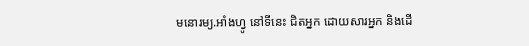មនោរម្យ.អាំងហ្វូ នៅទីនេះ ជិតអ្នក ដោយសារអ្នក និងដើ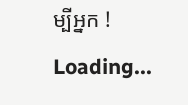ម្បីអ្នក !
Loading...